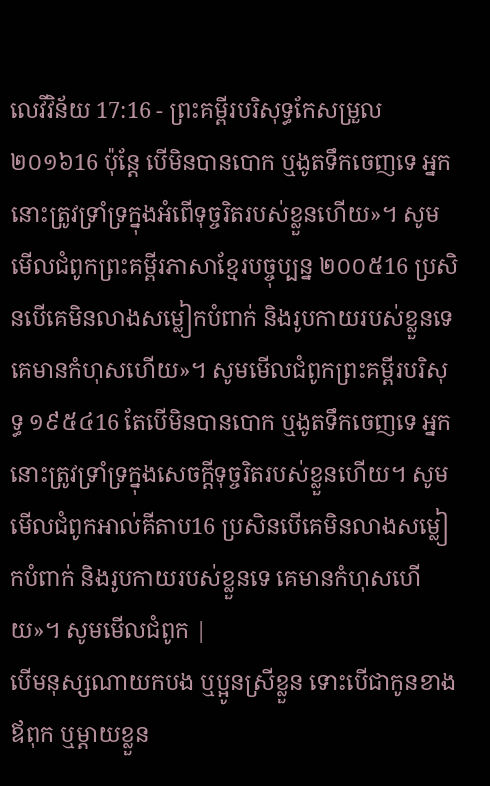លេវីវិន័យ 17:16 - ព្រះគម្ពីរបរិសុទ្ធកែសម្រួល ២០១៦16 ប៉ុន្តែ បើមិនបានបោក ឬងូតទឹកចេញទេ អ្នកនោះត្រូវទ្រាំទ្រក្នុងអំពើទុច្ចរិតរបស់ខ្លួនហើយ»។ សូមមើលជំពូកព្រះគម្ពីរភាសាខ្មែរបច្ចុប្បន្ន ២០០៥16 ប្រសិនបើគេមិនលាងសម្លៀកបំពាក់ និងរូបកាយរបស់ខ្លួនទេ គេមានកំហុសហើយ»។ សូមមើលជំពូកព្រះគម្ពីរបរិសុទ្ធ ១៩៥៤16 តែបើមិនបានបោក ឬងូតទឹកចេញទេ អ្នកនោះត្រូវទ្រាំទ្រក្នុងសេចក្ដីទុច្ចរិតរបស់ខ្លួនហើយ។ សូមមើលជំពូកអាល់គីតាប16 ប្រសិនបើគេមិនលាងសម្លៀកបំពាក់ និងរូបកាយរបស់ខ្លួនទេ គេមានកំហុសហើយ»។ សូមមើលជំពូក |
បើមនុស្សណាយកបង ឬប្អូនស្រីខ្លួន ទោះបើជាកូនខាងឪពុក ឬម្តាយខ្លួន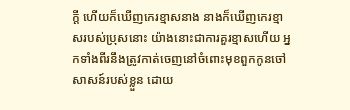ក្តី ហើយក៏ឃើញកេរខ្មាសនាង នាងក៏ឃើញកេរខ្មាសរបស់ប្រុសនោះ យ៉ាងនោះជាការគួរខ្មាសហើយ អ្នកទាំងពីរនឹងត្រូវកាត់ចេញនៅចំពោះមុខពួកកូនចៅសាសន៍របស់ខ្លួន ដោយ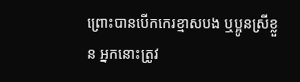ព្រោះបានបើកកេរខ្មាសបង ឬប្អូនស្រីខ្លួន អ្នកនោះត្រូវ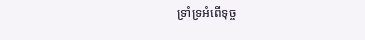ទ្រាំទ្រអំពើទុច្ច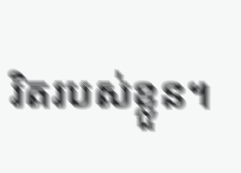រិតរបស់ខ្លួន។